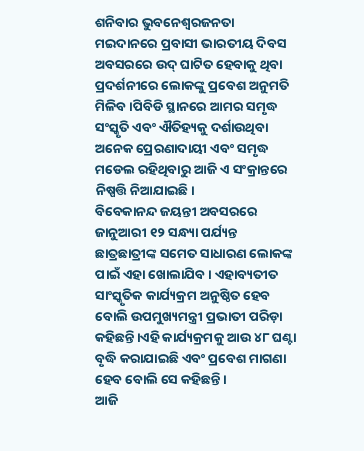ଶନିବାର ଭୁବନେଶ୍ୱରଜନତା ମଇଦାନରେ ପ୍ରବାସୀ ଭାରତୀୟ ଦିବସ ଅବସରରେ ଉଦ୍ ଘାଟିତ ହେବାକୁ ଥିବା ପ୍ରଦର୍ଶନୀରେ ଲୋକଙ୍କୁ ପ୍ରବେଶ ଅନୁମତି ମିଳିବ ।ପିବିଡି ସ୍ଥାନରେ ଆମର ସମୃଦ୍ଧ ସଂସ୍କୃତି ଏବଂ ଐତିହ୍ୟକୁ ଦର୍ଶାଉଥିବା ଅନେକ ପ୍ରେରଣାଦାୟୀ ଏବଂ ସମୃଦ୍ଧ ମଡେଲ ରହିଥିବାରୁ ଆଜି ଏ ସଂକ୍ରାନ୍ତରେ ନିଷ୍ପତ୍ତି ନିଆଯାଇଛି।
ବିବେକାନନ୍ଦ ଜୟନ୍ତୀ ଅବସରରେ ଜାନୁଆରୀ ୧୨ ସନ୍ଧ୍ୟା ପର୍ଯ୍ୟନ୍ତ ଛାତ୍ରଛାତ୍ରୀଙ୍କ ସମେତ ସାଧାରଣ ଲୋକଙ୍କ ପାଇଁ ଏହା ଖୋଲାଯିବ। ଏହାବ୍ୟତୀତ ସାଂସ୍କୃତିକ କାର୍ଯ୍ୟକ୍ରମ ଅନୁଷ୍ଠିତ ହେବ ବୋଲି ଉପମୁଖ୍ୟମନ୍ତ୍ରୀ ପ୍ରଭାତୀ ପରିଡ଼ା କହିଛନ୍ତି।ଏହି କାର୍ଯ୍ୟକ୍ରମକୁ ଆଉ ୪୮ ଘଣ୍ଟା ବୃଦ୍ଧି କରାଯାଇଛି ଏବଂ ପ୍ରବେଶ ମାଗଣା ହେବ ବୋଲି ସେ କହିଛନ୍ତି।
ଆଜି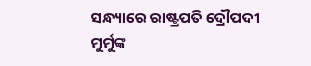ସନ୍ଧ୍ୟାରେ ରାଷ୍ଟ୍ରପତି ଦ୍ରୌପଦୀ ମୁର୍ମୁଙ୍କ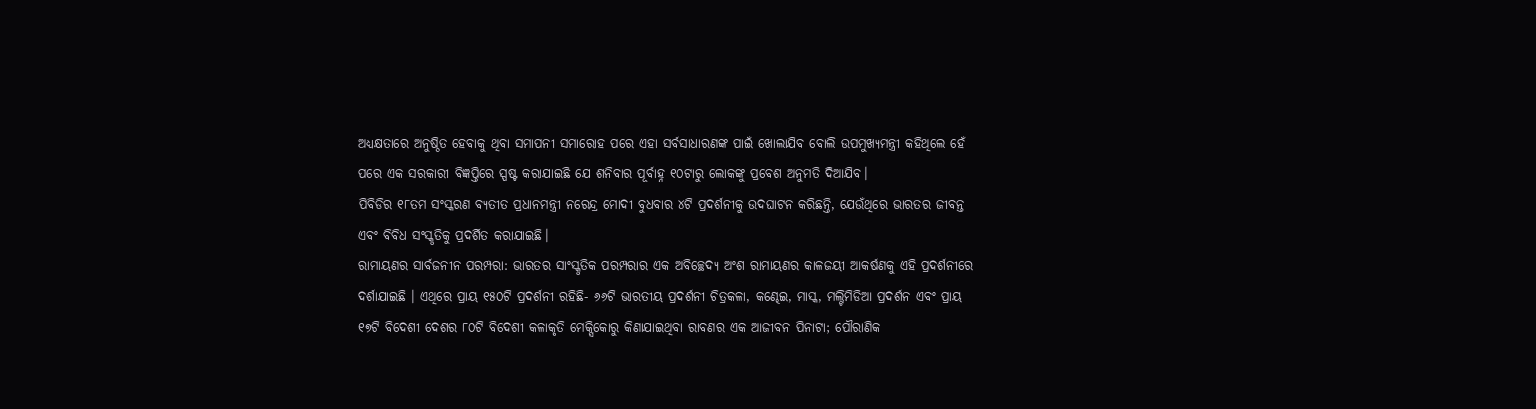ଅଧ୍ୟକ୍ଷତାରେ ଅନୁଷ୍ଠିତ ହେବାକୁ ଥିବା ସମାପନୀ ସମାରୋହ ପରେ ଏହା ସର୍ବସାଧାରଣଙ୍କ ପାଇଁ ଖୋଲାଯିବ ବୋଲି ଉପମୁଖ୍ୟମନ୍ତ୍ରୀ କହିଥିଲେ ହେଁ ପରେ ଏକ ସରକାରୀ ବିଜ୍ଞପ୍ତିରେ ସ୍ପଷ୍ଟ କରାଯାଇଛି ଯେ ଶନିବାର ପୂର୍ବାହ୍ନ ୧୦ଟାରୁ ଲୋକଙ୍କୁ ପ୍ରବେଶ ଅନୁମତି ଦିଆଯିବ।
ପିବିଡିର ୧୮ତମ ସଂସ୍କରଣ ବ୍ୟତୀତ ପ୍ରଧାନମନ୍ତ୍ରୀ ନରେନ୍ଦ୍ର ମୋଦୀ ବୁଧବାର ୪ଟି ପ୍ରଦର୍ଶନୀକୁ ଉଦଘାଟନ କରିଛନ୍ତି, ଯେଉଁଥିରେ ଭାରତର ଜୀବନ୍ତ ଏବଂ ବିବିଧ ସଂସ୍କୃତିକୁ ପ୍ରଦର୍ଶିତ କରାଯାଇଛି।
ରାମାୟଣର ସାର୍ବଜନୀନ ପରମ୍ପରା: ଭାରତର ସାଂସ୍କୃତିକ ପରମ୍ପରାର ଏକ ଅବିଚ୍ଛେଦ୍ୟ ଅଂଶ ରାମାୟଣର କାଳଜୟୀ ଆକର୍ଷଣକୁ ଏହି ପ୍ରଦର୍ଶନୀରେ ଦର୍ଶାଯାଇଛି । ଏଥିରେ ପ୍ରାୟ ୧୫୦ଟି ପ୍ରଦର୍ଶନୀ ରହିଛି- ୬୬ଟି ଭାରତୀୟ ପ୍ରଦର୍ଶନୀ ଚିତ୍ରକଳା, କଣ୍ଢେଇ, ମାସ୍କ, ମଲ୍ଟିମିଡିଆ ପ୍ରଦର୍ଶନ ଏବଂ ପ୍ରାୟ ୧୭ଟି ବିଦେଶୀ ଦେଶର ୮୦ଟି ବିଦେଶୀ କଳାକୃତି ମେକ୍ସିକୋରୁ କିଣାଯାଇଥିବା ରାବଣର ଏକ ଆଜୀବନ ପିନାଟା; ପୌରାଣିକ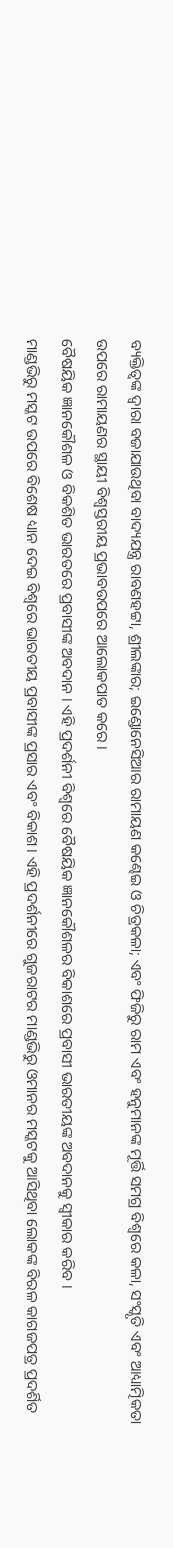ବ୍ୟକ୍ତିତ୍ୱଙ୍କ ଦ୍ୱାରା ବଜାଯାଉଥିବା ବାଦ୍ୟଯନ୍ତ୍ର ରାବଣହଟ୍ଟା, ଶ୍ରୀଲଙ୍କାର; ଇଣ୍ଡୋନେସିଆର ରାମାୟଣ କଣ୍ଢେଇ ଓ ଚିତ୍ରକଳା; ଏବଂ ଫିଜିରୁ ରାମ ଏବଂ ହନୁମାନଙ୍କ ମୂର୍ତ୍ତି ସମଗ୍ର ବିଶ୍ୱରେ କଳା, ସଂସ୍କୃତି ଏବଂ ଆଧ୍ୟାତ୍ମିକତା ଉପରେ ରାମାୟଣର ସ୍ଥାୟୀ ବିଶ୍ୱସ୍ତରୀୟ ପ୍ରଭାବଉପରେ ଆଲୋକପାତ କରେ ।
ବୈଷୟିକ ଜ୍ଞାନକୌଶଳ ଓ ବିକଶିତ ଭାରତରେ ପ୍ରବାସୀଙ୍କ ଅବଦାନ । ଏହି ପ୍ରଦର୍ଶନୀ ବିଶ୍ୱରେ ବୈଷୟିକ ଜ୍ଞାନକୌଶଳର ବିକାଶରେ ପ୍ରବାସୀ ଭାରତୀୟଙ୍କ ଅବଦାନକୁ ସ୍ୱୀକାର କରିବ ।
ମାଣ୍ଡଭିରୁ ମସ୍କଟ ଉପରେ ବିଶେଷ ଧ୍ୟାନ ଦେଇ ବିଶ୍ୱରେ ଭାରତୀୟ ପ୍ରବାସୀଙ୍କ ପ୍ରସାର ଏବଂ ବିକାଶ। ଏହି ପ୍ରଦର୍ଶନୀରେ ଗୁଜରାଟର ମାଣ୍ଡଭିରୁ ଓମାନର ମସ୍କଟକୁ ଆସିଥିବା ଲୋକଙ୍କ ବିରଳ କାଗଜପତ୍ର ପ୍ରଦର୍ଶିତ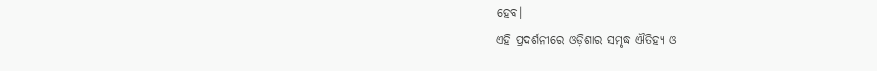ହେବ।
ଏହି ପ୍ରଦର୍ଶନୀରେ ଓଡ଼ିଶାର ସମୃଦ୍ଧ ଐତିହ୍ୟ ଓ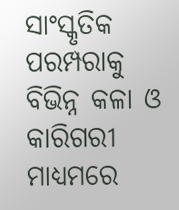ସାଂସ୍କୃତିକ ପରମ୍ପରାକୁ ବିଭିନ୍ନ କଳା ଓ କାରିଗରୀ ମାଧ୍ୟମରେ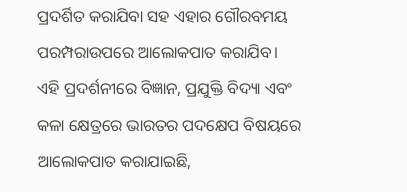ପ୍ରଦର୍ଶିତ କରାଯିବା ସହ ଏହାର ଗୌରବମୟ ପରମ୍ପରାଉପରେ ଆଲୋକପାତ କରାଯିବ।
ଏହି ପ୍ରଦର୍ଶନୀରେ ବିଜ୍ଞାନ, ପ୍ରଯୁକ୍ତି ବିଦ୍ୟା ଏବଂ କଳା କ୍ଷେତ୍ରରେ ଭାରତର ପଦକ୍ଷେପ ବିଷୟରେ ଆଲୋକପାତ କରାଯାଇଛି,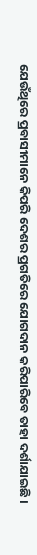ଯେଉଁଥିରେ ପ୍ରବାସୀମାନେ କିପରି ଦେଶର ପ୍ରଗତିରେ ଯୋଗଦାନ କରିପାରିବେ ତାହା ଦର୍ଶାଯାଇଛି ।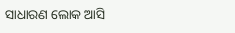ସାଧାରଣ ଲୋକ ଆସି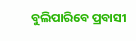ବୁଲିପାରିବେ ପ୍ରବାସୀ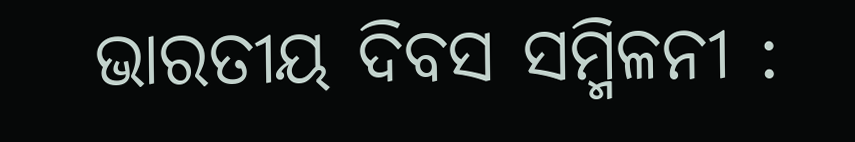ଭାରତୀୟ ଦିବସ ସମ୍ମିଳନୀ :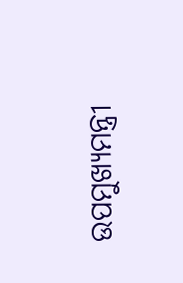ଉପମୁଖ୍ୟମନ୍ତ୍ରୀ